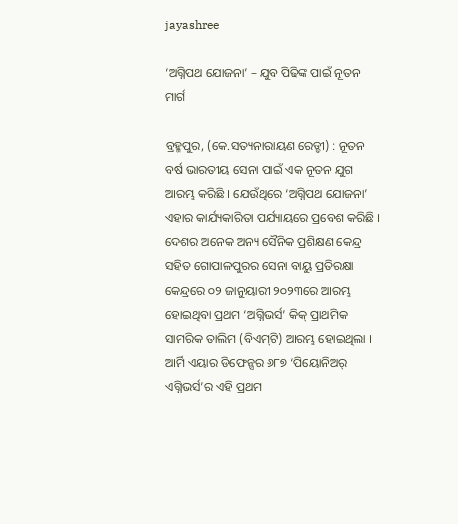jayashree

‘ଅଗ୍ନିପଥ ଯୋଜନା’ – ଯୁବ ପିଢିଙ୍କ ପାଇଁ ନୂତନ ମାର୍ଗ

ବ୍ରହ୍ମପୁର, (କେ.ସତ୍ୟନାରାୟଣ ରେଡ୍ଡୀ) : ନୂତନ ବର୍ଷ ଭାରତୀୟ ସେନା ପାଇଁ ଏକ ନୂତନ ଯୁଗ ଆରମ୍ଭ କରିଛି । ଯେଉଁଥିରେ ‘ଅଗ୍ନିପଥ ଯୋଜନା’ ଏହାର କାର୍ଯ୍ୟକାରିତା ପର୍ଯ୍ୟାୟରେ ପ୍ରବେଶ କରିଛି । ଦେଶର ଅନେକ ଅନ୍ୟ ସୈନିକ ପ୍ରଶିକ୍ଷଣ କେନ୍ଦ୍ର ସହିତ ଗୋପାଳପୁରର ସେନା ବାୟୁ ପ୍ରତିରକ୍ଷା କେନ୍ଦ୍ରରେ ୦୨ ଜାନୁୟାରୀ ୨୦୨୩ରେ ଆରମ୍ଭ ହୋଇଥିବା ପ୍ରଥମ ‘ଅଗ୍ନିଭର୍ସ’ କିକ୍ ପ୍ରାଥମିକ ସାମରିକ ତାଲିମ (ବିଏମ୍‌ଟି) ଆରମ୍ଭ ହୋଇଥିଲା । ଆର୍ମି ଏୟାର ଡିଫେନ୍ସର ୬୮୭ ‘ପିୟୋନିଅର୍ ଏଗ୍ନିଭର୍ସ’ର ଏହି ପ୍ରଥମ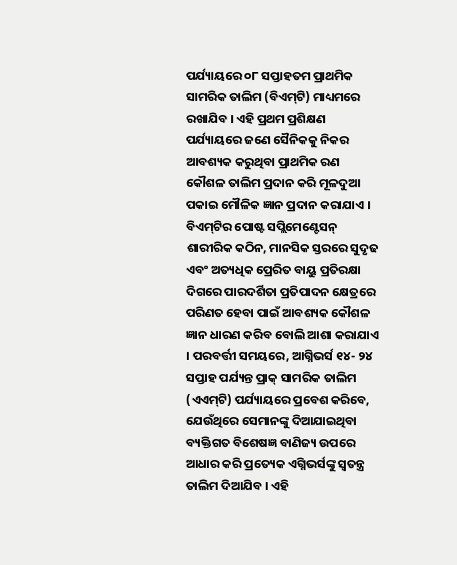ପର୍ଯ୍ୟାୟରେ ୦୮ ସପ୍ତାହତମ ପ୍ରାଥମିକ ସାମରିକ ତାଲିମ (ବିଏମ୍‌ଟି) ମାଧ୍ୟମରେ ରଖାଯିବ । ଏହି ପ୍ରଥମ ପ୍ରଶିକ୍ଷଣ ପର୍ଯ୍ୟାୟରେ ଜଣେ ସୈନିକକୁ ନିକର ଆବଶ୍ୟକ କରୁଥିବା ପ୍ରାଥମିକ ରଣ କୌଶଳ ତାଲିମ ପ୍ରଦାନ କରି ମୂଳଦୁଆ ପକାଇ ମୌଳିକ ଜ୍ଞାନ ପ୍ରଦାନ କରାଯାଏ । ବିଏମ୍‌ଟିର ପୋଷ୍ଟ ସପ୍ଲିମେଣ୍ଟେସନ୍ ଶାରୀରିକ କଠିନ, ମାନସିକ ସ୍ତରରେ ସୁଦୃଢ ଏବଂ ଅତ୍ୟଧିକ ପ୍ରେରିତ ବାୟୁ ପ୍ରତିରକ୍ଷା ଦିଗରେ ପାରଦର୍ଶିତା ପ୍ରତିପାଦନ କ୍ଷେତ୍ରରେ ପରିଣତ ହେବା ପାଇଁ ଆବଶ୍ୟକ କୌଶଳ ଜ୍ଞାନ ଧାରଣ କରିବ ବୋଲି ଆଶା କରାଯାଏ । ପରବର୍ତ୍ତୀ ସମୟରେ, ଆଗ୍ନିଭର୍ସ ୧୪- ୨୪ ସପ୍ତାହ ପର୍ଯ୍ୟନ୍ତ ପ୍ରାକ୍‌ ସାମରିକ ତାଲିମ (ଏଏମ୍‌ଟି) ପର୍ଯ୍ୟାୟରେ ପ୍ରବେଶ କରିବେ, ଯେଉଁଥିରେ ସେମାନଙ୍କୁ ଦିଆଯାଇଥିବା ବ୍ୟକ୍ତିଗତ ବିଶେଷଜ୍ଞ ବାଣିଜ୍ୟ ଉପରେ ଆଧାର କରି ପ୍ରତ୍ୟେକ ଏଗ୍ନିଭର୍ସଙ୍କୁ ସ୍ୱତନ୍ତ୍ର ତାଲିମ ଦିଆଯିବ । ଏହି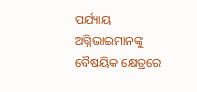ପର୍ଯ୍ୟାୟ ଅଗ୍ନିଭାଇମାନଙ୍କୁ ବୈଷୟିକ କ୍ଷେତ୍ରରେ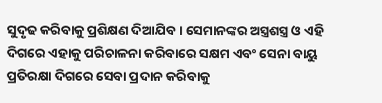ସୁଦୃଢ କରିବାକୁ ପ୍ରଶିକ୍ଷଣ ଦିଆଯିବ । ସେମାନଙ୍କର ଅସ୍ତ୍ରଶସ୍ତ୍ର ଓ ଏହି ଦିଗରେ ଏହାକୁ ପରିଚାଳନା କରିବାରେ ସକ୍ଷମ ଏବଂ ସେନା ବାୟୁ ପ୍ରତିରକ୍ଷା ଦିଗରେ ସେବା ପ୍ରଦାନ କରିବାକୁ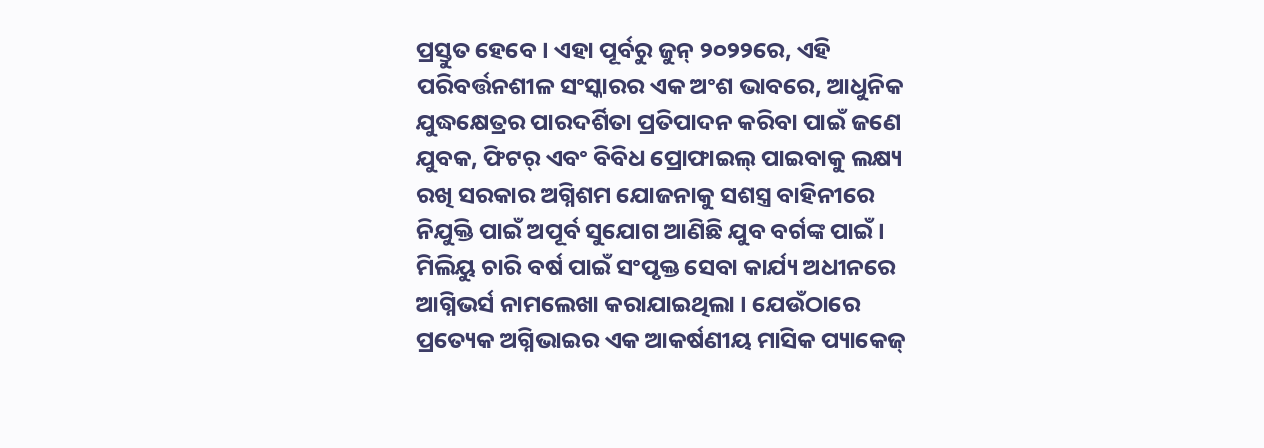ପ୍ରସ୍ତୁତ ହେବେ । ଏହା ପୂର୍ବରୁ ଜୁନ୍ ୨୦୨୨ରେ, ଏହି ପରିବର୍ତ୍ତନଶୀଳ ସଂସ୍କାରର ଏକ ଅଂଶ ଭାବରେ, ଆଧୁନିକ ଯୁଦ୍ଧକ୍ଷେତ୍ରର ପାରଦର୍ଶିତା ପ୍ରତିପାଦନ କରିବା ପାଇଁ ଜଣେ ଯୁବକ, ଫିଟର୍ ଏବଂ ବିବିଧ ପ୍ରୋଫାଇଲ୍ ପାଇବାକୁ ଲକ୍ଷ୍ୟ ରଖି ସରକାର ଅଗ୍ନିଶମ ଯୋଜନାକୁ ସଶସ୍ତ୍ର ବାହିନୀରେ ନିଯୁକ୍ତି ପାଇଁ ଅପୂର୍ବ ସୁଯୋଗ ଆଣିଛି ଯୁବ ବର୍ଗଙ୍କ ପାଇଁ । ମିଲିୟୁ ଚାରି ବର୍ଷ ପାଇଁ ସଂପୃକ୍ତ ସେବା କାର୍ଯ୍ୟ ଅଧୀନରେ ଆଗ୍ନିଭର୍ସ ନାମଲେଖା କରାଯାଇଥିଲା । ଯେଉଁଠାରେ ପ୍ରତ୍ୟେକ ଅଗ୍ନିଭାଇର ଏକ ଆକର୍ଷଣୀୟ ମାସିକ ପ୍ୟାକେଜ୍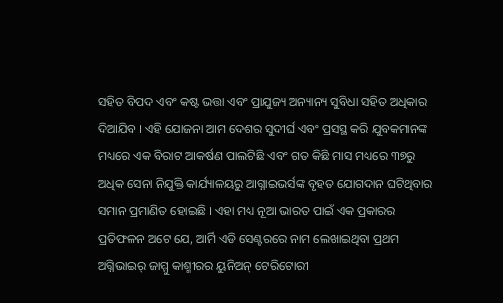ସହିତ ବିପଦ ଏବଂ କଷ୍ଟ ଭତ୍ତା ଏବଂ ପ୍ରାଯୁଜ୍ୟ ଅନ୍ୟାନ୍ୟ ସୁବିଧା ସହିତ ଅଧିକାର ଦିଆଯିବ । ଏହି ଯୋଜନା ଆମ ଦେଶର ସୁଦୀର୍ଘ ଏବଂ ପ୍ରସସ୍ଥ କରି ଯୁବକମାନଙ୍କ ମଧ୍ୟରେ ଏକ ବିରାଟ ଆକର୍ଷଣ ପାଲଟିଛି ଏବଂ ଗତ କିଛି ମାସ ମଧ୍ୟରେ ୩୭ରୁ ଅଧିକ ସେନା ନିଯୁକ୍ତି କାର୍ଯ୍ୟାଳୟରୁ ଆଗ୍ନାଇଭର୍ସଙ୍କ ବୃହତ ଯୋଗଦାନ ଘଟିଥିବାର ସମାନ ପ୍ରମାଣିତ ହୋଇଛି । ଏହା ମଧ୍ୟ ନୂଆ ଭାରତ ପାଇଁ ଏକ ପ୍ରକାରର ପ୍ରତିଫଳନ ଅଟେ ଯେ, ଆର୍ମି ଏଡି ସେଣ୍ଟରରେ ନାମ ଲେଖାଇଥିବା ପ୍ରଥମ ଅଗ୍ନିଭାଇର୍ ଜାମ୍ମୁ କାଶ୍ମୀରର ୟୁନିଅନ୍ ଟେରିଟୋରୀ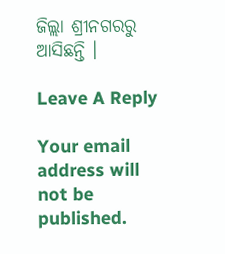ଜିଲ୍ଲା ଶ୍ରୀନଗରରୁ ଆସିଛନ୍ତି ।

Leave A Reply

Your email address will not be published.